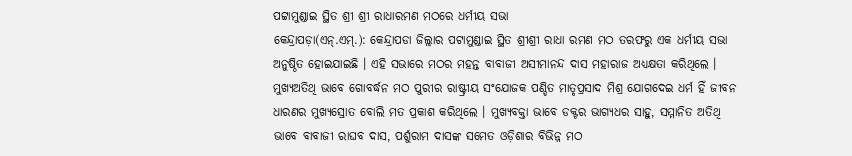ପଟ୍ଟାମୁଣ୍ଡାଇ ସ୍ଥିତ ଶ୍ରୀ ଶ୍ରୀ ରାଧାରମଣ ମଠରେ ଧର୍ମୀୟ ସଭା
କେନ୍ଦ୍ରାପଡ଼ା(ଏନ୍.ଏମ୍.): କେନ୍ଦ୍ରାପଡା ଜିଲ୍ଲାର ପଟାମୁଣ୍ଡାଇ ସ୍ଥିତ ଶ୍ରୀଶ୍ରୀ ରାଧା ରମଣ ମଠ ତରଫରୁ ଏକ ଧର୍ମୀୟ ସଭା ଅନୁଷ୍ଠିତ ହୋଇଯାଇଛି । ଏହି ସଭାରେ ମଠର ମହନ୍ତ ବାବାଜୀ ଅସୀମାନନ୍ଦ ଦାସ ମହାରାଜ ଅଧ୍ୟକ୍ଷତା କରିଥିଲେ । ମୁଖ୍ୟଅତିଥି ଭାବେ ଗୋବର୍ଦ୍ଧନ ମଠ ପୁରୀର ରାଷ୍ଟ୍ରୀୟ ସଂଯୋଜକ ପଣ୍ଡିତ ମାତୃପ୍ରସାଦ ମିଶ୍ର ଯୋଗଦେଇ ଧର୍ମ ହିଁ ଜୀବନ ଧାରଣର ମୁଖ୍ୟସ୍ରୋତ ବୋଲି ମତ ପ୍ରକାଶ କରିଥିଲେ । ମୁଖ୍ୟବକ୍ତା ଭାବେ ଡକ୍ଟର ଭାଗ୍ୟଧର ସାହୁ, ସମ୍ମାନିତ ଅତିଥି ଭାବେ ବାବାଜୀ ରାଘବ ଦାସ, ପର୍ଶୁରାମ ଦାସଙ୍କ ସମେତ ଓଡ଼ିଶାର ବିଭିନ୍ନ ମଠ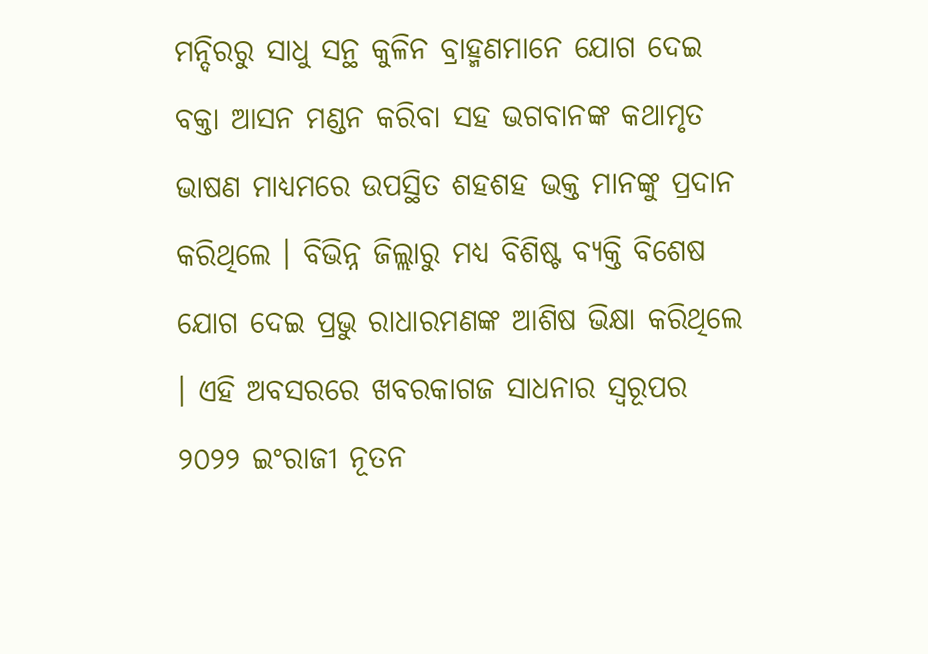ମନ୍ଦିରରୁ ସାଧୁ ସନ୍ଥ କୁଳିନ ବ୍ରାହ୍ମଣମାନେ ଯୋଗ ଦେଇ ବକ୍ତା ଆସନ ମଣ୍ଡନ କରିବା ସହ ଭଗବାନଙ୍କ କଥାମୃତ ଭାଷଣ ମାଧ୍ୟମରେ ଉପସ୍ଥିତ ଶହଶହ ଭକ୍ତ ମାନଙ୍କୁ ପ୍ରଦାନ କରିଥିଲେ । ବିଭିନ୍ନ ଜିଲ୍ଲାରୁ ମଧ୍ୟ ବିଶିଷ୍ଟ ବ୍ୟକ୍ତି ବିଶେଷ ଯୋଗ ଦେଇ ପ୍ରଭୁ ରାଧାରମଣଙ୍କ ଆଶିଷ ଭିକ୍ଷା କରିଥିଲେ । ଏହି ଅବସରରେ ଖବରକାଗଜ ସାଧନାର ସ୍ୱରୂପର ୨୦୨୨ ଇଂରାଜୀ ନୂତନ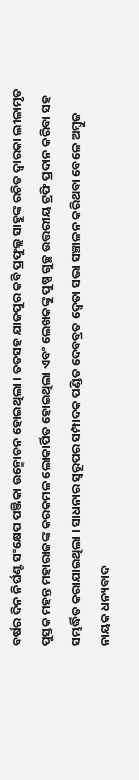ବର୍ଷର ଦିନ ନିର୍ଘଣ୍ଟ ସଂକ୍ଷେପ ପଞ୍ଜିକା ଉନ୍ମୋଚନ ହୋଇଥିଲା । ତତସହ ଯାଜପୁର କବି ପ୍ରଫୁଲ୍ଲ ସାହୁଙ୍କ ରଚିତ ଦ୍ୱାରକା ଲୀଳାମୃତ ପୁସ୍ତକ ମହନ୍ତ ମହାରାଜଙ୍କ କରକମଳ ଲୋକାର୍ପିତ ହୋଇଥିଲା ଏବଂ ଲେଖକଙ୍କୁ ପୁଷ୍ପ ଗୁଚ୍ଛ ଉତ୍ତରୀୟ ଟ୍ରଫି ପ୍ରଦାନ କରିବା ସହ ସମ୍ଭର୍ଦ୍ଧିତ କରାଯାଇଥିଲା । ସାଧନାର ସ୍ୱରୂପର ସମ୍ପାଦକ ପଣ୍ଡିତ ଦେବବ୍ରତ ଦ୍ୱେତା ସଭା ସଞ୍ଚାଳନ କରିଥବା ବେଳେ ଅମ୍ବୁଜ ନାୟକ ଧନ୍ୟବାଦ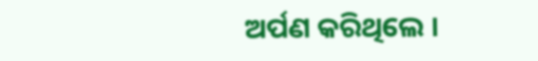ଅର୍ପଣ କରିଥିଲେ ।